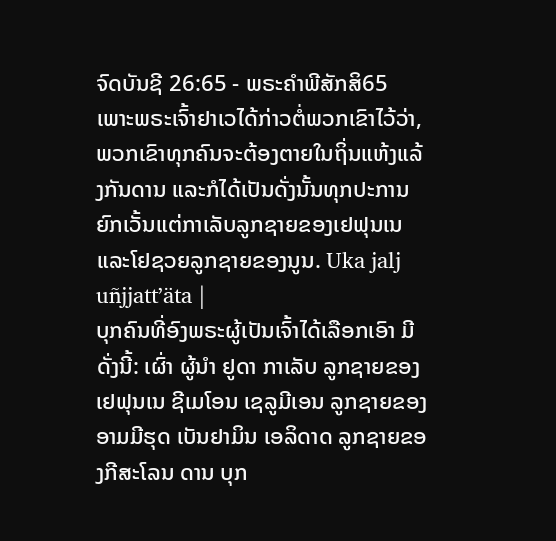ຈົດບັນຊີ 26:65 - ພຣະຄຳພີສັກສິ65 ເພາະພຣະເຈົ້າຢາເວໄດ້ກ່າວຕໍ່ພວກເຂົາໄວ້ວ່າ, ພວກເຂົາທຸກຄົນຈະຕ້ອງຕາຍໃນຖິ່ນແຫ້ງແລ້ງກັນດານ ແລະກໍໄດ້ເປັນດັ່ງນັ້ນທຸກປະການ ຍົກເວັ້ນແຕ່ກາເລັບລູກຊາຍຂອງເຢຟຸນເນ ແລະໂຢຊວຍລູກຊາຍຂອງນູນ. Uka jalj uñjjattʼäta |
ບຸກຄົນທີ່ອົງພຣະຜູ້ເປັນເຈົ້າໄດ້ເລືອກເອົາ ມີດັ່ງນີ້: ເຜົ່າ ຜູ້ນຳ ຢູດາ ກາເລັບ ລູກຊາຍຂອງເຢຟຸນເນ ຊີເມໂອນ ເຊລູມີເອນ ລູກຊາຍຂອງອາມມີຮຸດ ເບັນຢາມິນ ເອລິດາດ ລູກຊາຍຂອງກີສະໂລນ ດານ ບຸກ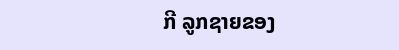ກີ ລູກຊາຍຂອງ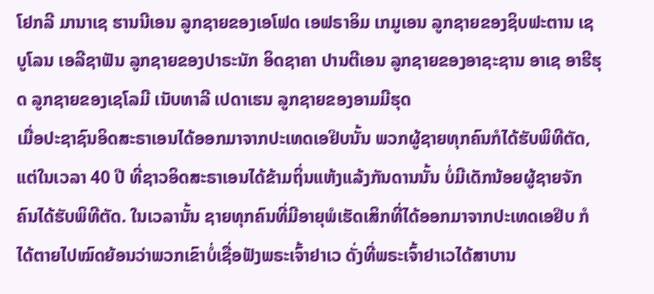ໂຢກລີ ມານາເຊ ຮານນີເອນ ລູກຊາຍຂອງເອໂຟດ ເອຟຣາອິມ ເກມູເອນ ລູກຊາຍຂອງຊິບຟະຕານ ເຊບູໂລນ ເອລີຊາຟັນ ລູກຊາຍຂອງປາຣະນັກ ອິດຊາຄາ ປານຕີເອນ ລູກຊາຍຂອງອາຊະຊານ ອາເຊ ອາຮີຮຸດ ລູກຊາຍຂອງເຊໂລມີ ເນັບທາລີ ເປດາເຮນ ລູກຊາຍຂອງອາມມີຮຸດ
ເມື່ອປະຊາຊົນອິດສະຣາເອນໄດ້ອອກມາຈາກປະເທດເອຢິບນັ້ນ ພວກຜູ້ຊາຍທຸກຄົນກໍໄດ້ຮັບພິທີຕັດ, ແຕ່ໃນເວລາ 40 ປີ ທີ່ຊາວອິດສະຣາເອນໄດ້ຂ້າມຖິ່ນແຫ້ງແລ້ງກັນດານນັ້ນ ບໍ່ມີເດັກນ້ອຍຜູ້ຊາຍຈັກຄົນໄດ້ຮັບພິທີຕັດ. ໃນເວລານັ້ນ ຊາຍທຸກຄົນທີ່ມີອາຍຸພໍເຮັດເສິກທີ່ໄດ້ອອກມາຈາກປະເທດເອຢິບ ກໍໄດ້ຕາຍໄປໝົດຍ້ອນວ່າພວກເຂົາບໍ່ເຊື່ອຟັງພຣະເຈົ້າຢາເວ ດັ່ງທີ່ພຣະເຈົ້າຢາເວໄດ້ສາບານ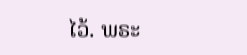ໄວ້. ພຣະ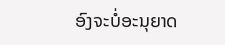ອົງຈະບໍ່ອະນຸຍາດ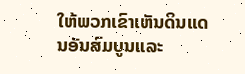ໃຫ້ພວກເຂົາເຫັນດິນແດນອັນສົມບູນແລະ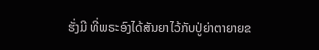ຮັ່ງມີ ທີ່ພຣະອົງໄດ້ສັນຍາໄວ້ກັບປູ່ຍ່າຕາຍາຍຂ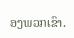ອງພວກເຂົາ.